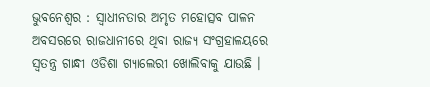ଭୁବନେଶ୍ୱର : ସ୍ୱାଧୀନତାର ଅମୃତ ମହୋତ୍ସବ ପାଳନ ଅବସରରେ ରାଜଧାନୀରେ ଥିବା ରାଜ୍ୟ ସଂଗ୍ରହାଳୟରେ ସ୍ୱତନ୍ତ୍ର ଗାନ୍ଧୀ ଓଡିଶା ଗ୍ୟାଲେରୀ ଖୋଲିବାକୁ ଯାଉଛି ।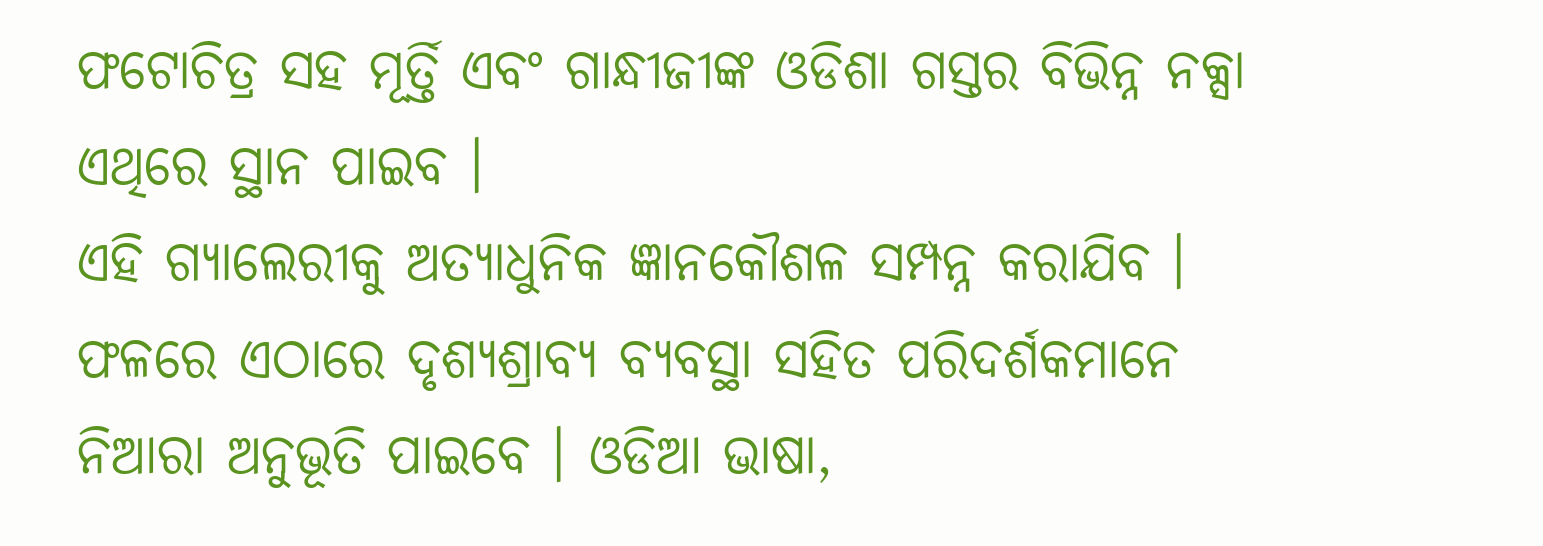ଫଟୋଚିତ୍ର ସହ ମୂର୍ତ୍ତି ଏବଂ ଗାନ୍ଧୀଜୀଙ୍କ ଓଡିଶା ଗସ୍ତର ବିଭିନ୍ନ ନକ୍ସା ଏଥିରେ ସ୍ଥାନ ପାଇବ ।
ଏହି ଗ୍ୟାଲେରୀକୁ ଅତ୍ୟାଧୁନିକ ଜ୍ଞାନକୌଶଳ ସମ୍ପନ୍ନ କରାଯିବ । ଫଳରେ ଏଠାରେ ଦୃଶ୍ୟଶ୍ରାବ୍ୟ ବ୍ୟବସ୍ଥା ସହିତ ପରିଦର୍ଶକମାନେ ନିଆରା ଅନୁଭୂତି ପାଇବେ । ଓଡିଆ ଭାଷା,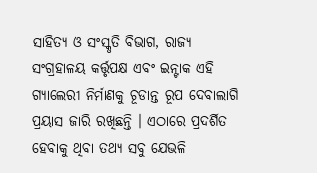ସାହିତ୍ୟ ଓ ସଂସ୍କୃତି ବିଭାଗ, ରାଜ୍ୟ ସଂଗ୍ରହାଳୟ କର୍ତ୍ତୃପକ୍ଷ ଏବଂ ଇନ୍ଟାକ ଏହି ଗ୍ୟାଲେରୀ ନିର୍ମାଣକୁ ଚୂଡାନ୍ତ ରୂପ ଦେବାଲାଗି ପ୍ରୟାସ ଜାରି ରଖିଛନ୍ତି । ଏଠାରେ ପ୍ରଦର୍ଶିତ ହେବାକୁ ଥିବା ତଥ୍ୟ ସବୁ ଯେଭଳି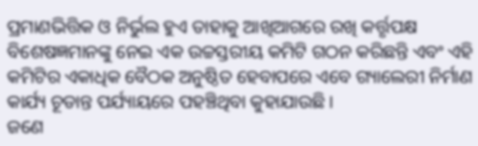ପ୍ରମାଣଭିତ୍ତିକ ଓ ନିର୍ଭୁଲ ହୁଏ ତାହାକୁ ଆଖିଆଗରେ ରଖି କର୍ତ୍ତୃପକ୍ଷ ବିଶେଷଜ୍ଞମାନଙ୍କୁ ନେଇ ଏକ ଉଚ୍ଚସ୍ତରୀୟ କମିଟି ଗଠନ କରିଛନ୍ତି ଏବଂ ଏହି କମିଟିର ଏକାଧିକ ବୈଠକ ଅନୁଷ୍ଠିତ ହେବାପରେ ଏବେ ଗ୍ୟାଲେରୀ ନିର୍ମାଣ କାର୍ଯ୍ୟ ଚୂଡାନ୍ତ ପର୍ଯ୍ୟାୟରେ ପହଞ୍ଚିଥିବା କୁହାଯାଉଛି ।
ଜଣେ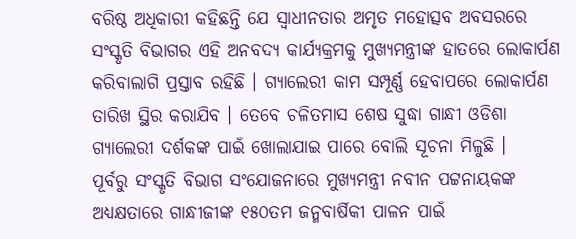ବରିଷ୍ଠ ଅଧିକାରୀ କହିଛନ୍ତି ଯେ ସ୍ୱାଧୀନତାର ଅମୃତ ମହୋତ୍ସବ ଅବସରରେ ସଂସ୍କୃତି ବିଭାଗର ଏହି ଅନବଦ୍ୟ କାର୍ଯ୍ୟକ୍ରମକୁ ମୁଖ୍ୟମନ୍ତ୍ରୀଙ୍କ ହାତରେ ଲୋକାର୍ପଣ କରିବାଲାଗି ପ୍ରସ୍ତାବ ରହିଛି । ଗ୍ୟାଲେରୀ କାମ ସମ୍ପୂର୍ଣ୍ଣ ହେବାପରେ ଲୋକାର୍ପଣ ତାରିଖ ସ୍ଥିର କରାଯିବ । ତେବେ ଚଳିତମାସ ଶେଷ ସୁଦ୍ଧା ଗାନ୍ଧୀ ଓଡିଶା ଗ୍ୟାଲେରୀ ଦର୍ଶକଙ୍କ ପାଇଁ ଖୋଲାଯାଇ ପାରେ ବୋଲି ସୂଚନା ମିଳୁଛି ।
ପୂର୍ବରୁ ସଂସ୍କୃତି ବିଭାଗ ସଂଯୋଜନାରେ ମୁଖ୍ୟମନ୍ତ୍ରୀ ନବୀନ ପଟ୍ଟନାୟକଙ୍କ ଅଧ୍ୟକ୍ଷତାରେ ଗାନ୍ଧୀଜୀଙ୍କ ୧୫୦ତମ ଜନ୍ମବାର୍ଷିକୀ ପାଳନ ପାଇଁ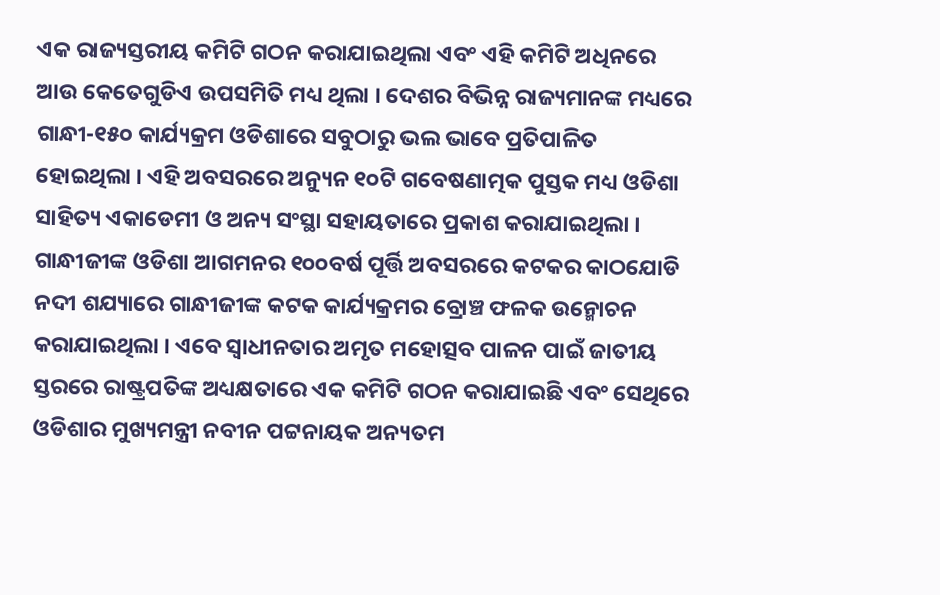ଏକ ରାଜ୍ୟସ୍ତରୀୟ କମିଟି ଗଠନ କରାଯାଇଥିଲା ଏବଂ ଏହି କମିଟି ଅଧିନରେ ଆଉ କେତେଗୁଡିଏ ଉପସମିତି ମଧ୍ୟ ଥିଲା । ଦେଶର ବିଭିନ୍ନ ରାଜ୍ୟମାନଙ୍କ ମଧ୍ୟରେ ଗାନ୍ଧୀ-୧୫୦ କାର୍ଯ୍ୟକ୍ରମ ଓଡିଶାରେ ସବୁଠାରୁ ଭଲ ଭାବେ ପ୍ରତିପାଳିତ ହୋଇଥିଲା । ଏହି ଅବସରରେ ଅନ୍ୟୁନ ୧୦ଟି ଗବେଷଣାତ୍ମକ ପୁସ୍ତକ ମଧ୍ୟ ଓଡିଶା ସାହିତ୍ୟ ଏକାଡେମୀ ଓ ଅନ୍ୟ ସଂସ୍ଥା ସହାୟତାରେ ପ୍ରକାଶ କରାଯାଇଥିଲା ।
ଗାନ୍ଧୀଜୀଙ୍କ ଓଡିଶା ଆଗମନର ୧୦୦ବର୍ଷ ପୂର୍ତ୍ତି ଅବସରରେ କଟକର କାଠଯୋଡି ନଦୀ ଶଯ୍ୟାରେ ଗାନ୍ଧୀଜୀଙ୍କ କଟକ କାର୍ଯ୍ୟକ୍ରମର ବ୍ରୋଞ୍ଚ ଫଳକ ଉନ୍ମୋଚନ କରାଯାଇଥିଲା । ଏବେ ସ୍ୱାଧୀନତାର ଅମୃତ ମହୋତ୍ସବ ପାଳନ ପାଇଁ ଜାତୀୟ ସ୍ତରରେ ରାଷ୍ଟ୍ରପତିଙ୍କ ଅଧ୍ୟକ୍ଷତାରେ ଏକ କମିଟି ଗଠନ କରାଯାଇଛି ଏବଂ ସେଥିରେ ଓଡିଶାର ମୁଖ୍ୟମନ୍ତ୍ରୀ ନବୀନ ପଟ୍ଟନାୟକ ଅନ୍ୟତମ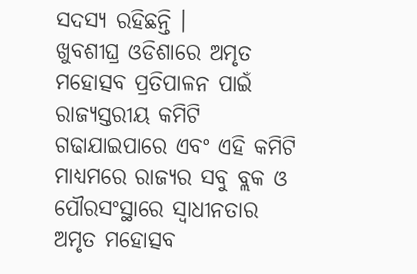ସଦସ୍ୟ ରହିଛନ୍ତି ।
ଖୁବଶୀଘ୍ର ଓଡିଶାରେ ଅମୃତ ମହୋତ୍ସବ ପ୍ରତିପାଳନ ପାଇଁ ରାଜ୍ୟସ୍ତରୀୟ କମିଟି ଗଢାଯାଇପାରେ ଏବଂ ଏହି କମିଟି ମାଧ୍ୟମରେ ରାଜ୍ୟର ସବୁ ବ୍ଲକ ଓ ପୌରସଂସ୍ଥାରେ ସ୍ୱାଧୀନତାର ଅମୃତ ମହୋତ୍ସବ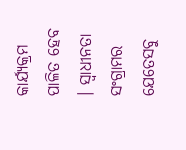କାର୍ଯ୍ୟକ୍ରମ ପାଳିତ ହେବ । ସ୍ୱାଧୀନତା ସଂଗ୍ରାମର ଯେତେସବୁ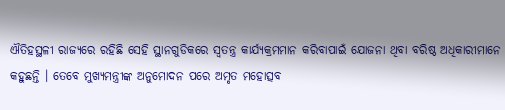ଐତିହସ୍ଥଳୀ ରାଜ୍ୟରେ ରହିଛି ସେହି ସ୍ଥାନଗୁଡିକରେ ସ୍ୱତନ୍ତ୍ର କାର୍ଯ୍ୟକ୍ରମମାନ କରିବାପାଇଁ ଯୋଜନା ଥିବା ବରିଷ୍ଠ ଅଧିକାରୀମାନେ କହୁଛନ୍ତି । ତେବେ ମୁଖ୍ୟମନ୍ତ୍ରୀଙ୍କ ଅନୁମୋଦନ ପରେ ଅମୃତ ମହୋତ୍ସବ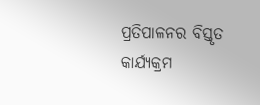ପ୍ରତିପାଳନର ବିସ୍ତୃତ କାର୍ଯ୍ୟକ୍ରମ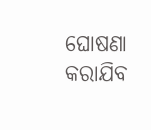ଘୋଷଣା କରାଯିବ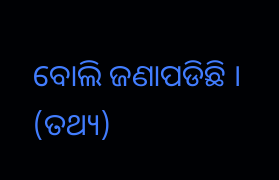ବୋଲି ଜଣାପଡିଛି । (ତଥ୍ୟ)